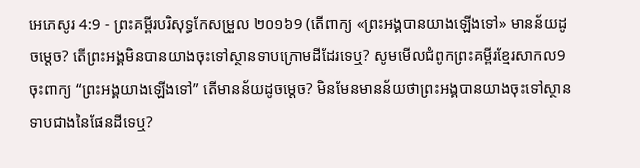អេភេសូរ 4:9 - ព្រះគម្ពីរបរិសុទ្ធកែសម្រួល ២០១៦9 (តើពាក្យ «ព្រះអង្គបានយាងឡើងទៅ» មានន័យដូចម្តេច? តើព្រះអង្គមិនបានយាងចុះទៅស្ថានទាបក្រោមដីដែរទេឬ? សូមមើលជំពូកព្រះគម្ពីរខ្មែរសាកល9 ចុះពាក្យ “ព្រះអង្គយាងឡើងទៅ” តើមានន័យដូចម្ដេច? មិនមែនមានន័យថាព្រះអង្គបានយាងចុះទៅស្ថានទាបជាងនៃផែនដីទេឬ?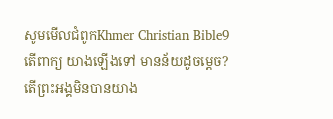សូមមើលជំពូកKhmer Christian Bible9 តើពាក្យ យាងឡើងទៅ មានន័យដូចម្ដេច? តើព្រះអង្គមិនបានយាង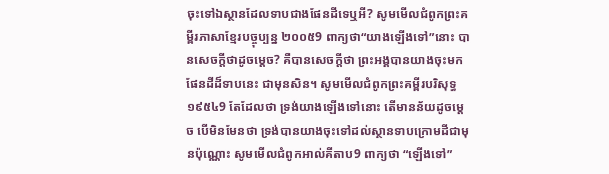ចុះទៅឯស្ថានដែលទាបជាងផែនដីទេឬអី? សូមមើលជំពូកព្រះគម្ពីរភាសាខ្មែរបច្ចុប្បន្ន ២០០៥9 ពាក្យថា“យាងឡើងទៅ”នោះ បានសេចក្ដីថាដូចម្ដេច? គឺបានសេចក្ដីថា ព្រះអង្គបានយាងចុះមកផែនដីដ៏ទាបនេះ ជាមុនសិន។ សូមមើលជំពូកព្រះគម្ពីរបរិសុទ្ធ ១៩៥៤9 តែដែលថា ទ្រង់យាងឡើងទៅនោះ តើមានន័យដូចម្តេច បើមិនមែនថា ទ្រង់បានយាងចុះទៅដល់ស្ថានទាបក្រោមដីជាមុនប៉ុណ្ណោះ សូមមើលជំពូកអាល់គីតាប9 ពាក្យថា “ឡើងទៅ”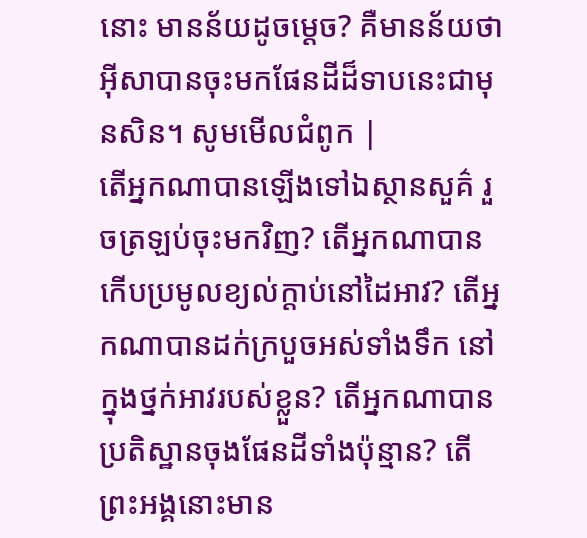នោះ មានន័យដូចម្ដេច? គឺមានន័យថាអ៊ីសាបានចុះមកផែនដីដ៏ទាបនេះជាមុនសិន។ សូមមើលជំពូក |
តើអ្នកណាបានឡើងទៅឯស្ថានសួគ៌ រួចត្រឡប់ចុះមកវិញ? តើអ្នកណាបានកើបប្រមូលខ្យល់ក្តាប់នៅដៃអាវ? តើអ្នកណាបានដក់ក្របួចអស់ទាំងទឹក នៅក្នុងថ្នក់អាវរបស់ខ្លួន? តើអ្នកណាបានប្រតិស្ឋានចុងផែនដីទាំងប៉ុន្មាន? តើព្រះអង្គនោះមាន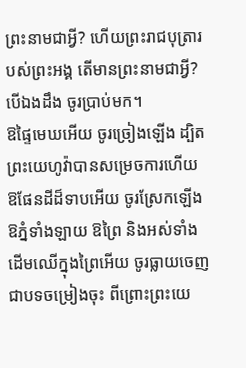ព្រះនាមជាអ្វី? ហើយព្រះរាជបុត្រារបស់ព្រះអង្គ តើមានព្រះនាមជាអ្វី? បើឯងដឹង ចូរប្រាប់មក។
ឱផ្ទៃមេឃអើយ ចូរច្រៀងឡើង ដ្បិតព្រះយេហូវ៉ាបានសម្រេចការហើយ ឱផែនដីដ៏ទាបអើយ ចូរស្រែកឡើង ឱភ្នំទាំងឡាយ ឱព្រៃ និងអស់ទាំងដើមឈើក្នុងព្រៃអើយ ចូរធ្លាយចេញជាបទចម្រៀងចុះ ពីព្រោះព្រះយេ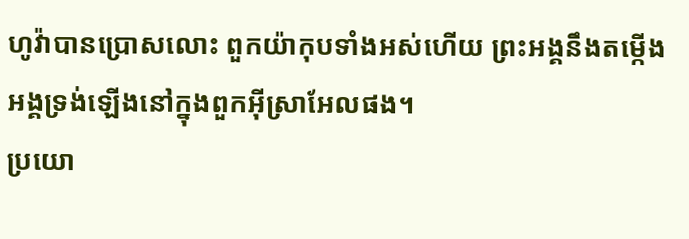ហូវ៉ាបានប្រោសលោះ ពួកយ៉ាកុបទាំងអស់ហើយ ព្រះអង្គនឹងតម្កើងអង្គទ្រង់ឡើងនៅក្នុងពួកអ៊ីស្រាអែលផង។
ប្រយោ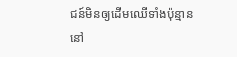ជន៍មិនឲ្យដើមឈើទាំងប៉ុន្មាន នៅ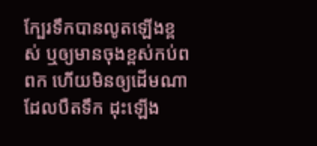ក្បែរទឹកបានលូតឡើងខ្ពស់ ឬឲ្យមានចុងខ្ពស់កប់ពពក ហើយមិនឲ្យដើមណាដែលបឺតទឹក ដុះឡើង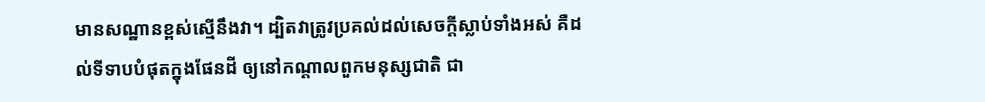មានសណ្ឋានខ្ពស់ស្មើនឹងវា។ ដ្បិតវាត្រូវប្រគល់ដល់សេចក្ដីស្លាប់ទាំងអស់ គឺដល់ទីទាបបំផុតក្នុងផែនដី ឲ្យនៅកណ្ដាលពួកមនុស្សជាតិ ជា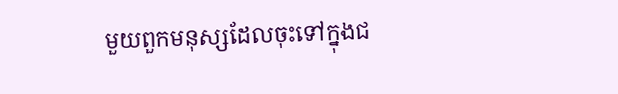មួយពួកមនុស្សដែលចុះទៅក្នុងជ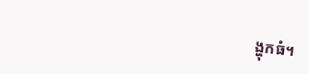ង្ហុកធំ។